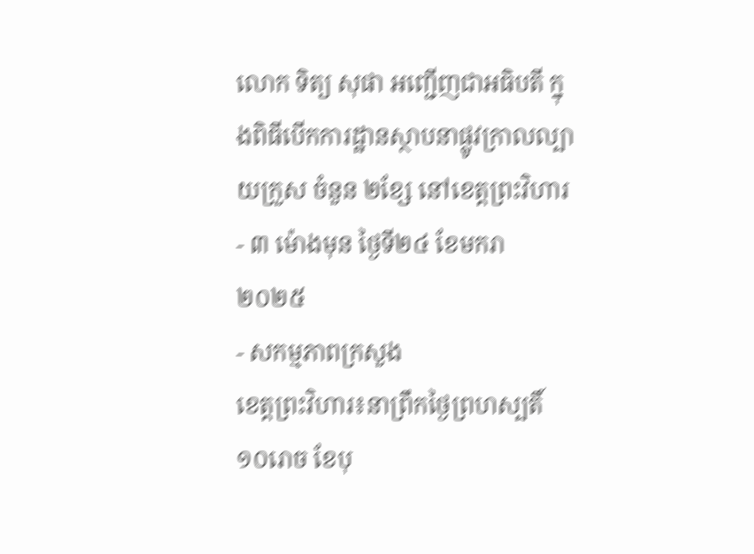លោក ទិត្យ សុផា អញ្ជើញជាអធិបតី ក្នុងពិធីបើកការដ្ឋានស្ថាបនាផ្លូវក្រាលល្បាយក្រួស ចំនួន ២ខ្សែ នៅខេត្តព្រះវិហារ
- ៣ ម៉ោងមុន ថ្ងៃទី២៤ ខែមករា ២០២៥
- សកម្មភាពក្រសួង
ខេត្តព្រះវិហារ៖នាព្រឹកថ្ងៃព្រហស្បតិ៍ ១០រោច ខែបុ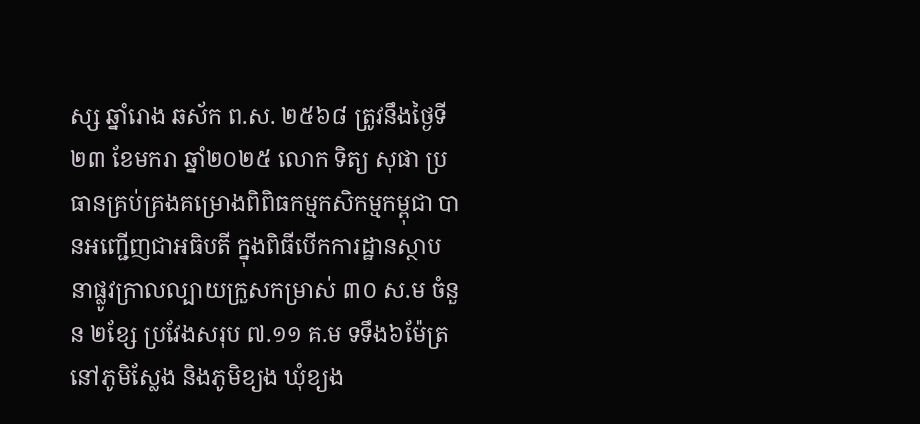ស្ស ឆ្នាំរោង ឆស័ក ព.ស. ២៥៦៨ ត្រូវនឹងថ្ងៃទី២៣ ខែមករា ឆ្នាំ២០២៥ លោក ទិត្យ សុផា ប្រធានគ្រប់គ្រងគម្រោងពិពិធកម្មកសិកម្មកម្ពុជា បានអញ្ជើញជាអធិបតី ក្នុងពិធីបើកការដ្ឋានស្ថាបនាផ្លូវក្រាលល្បាយក្រួសកម្រាស់ ៣០ ស.ម ចំនួន ២ខ្សែ ប្រវែងសរុប ៧.១១ គ.ម ទទឹង៦ម៉ែត្រ នៅភូមិស្លែង និងភូមិខ្យង ឃុំខ្យង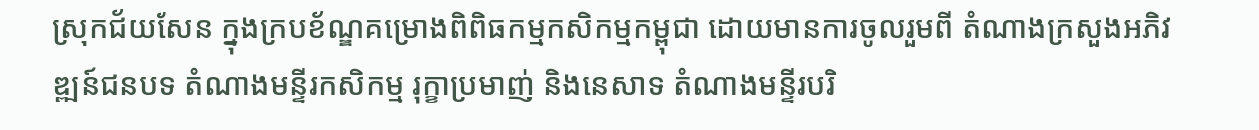ស្រុកជ័យសែន ក្នុងក្របខ័ណ្ឌគម្រោងពិពិធកម្មកសិកម្មកម្ពុជា ដោយមានការចូលរួមពី តំណាងក្រសួងអភិវឌ្ឍន៍ជនបទ តំណាងមន្ទីរកសិកម្ម រុក្ខាប្រមាញ់ និងនេសាទ តំណាងមន្ទីរបរិ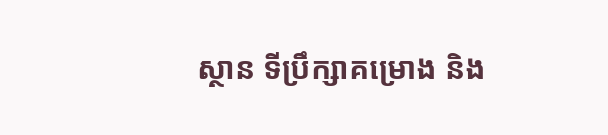ស្ថាន ទីប្រឹក្សាគម្រោង និង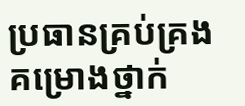ប្រធានគ្រប់គ្រងគម្រោងថ្នាក់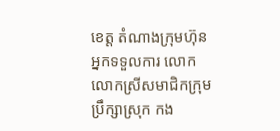ខេត្ត តំណាងក្រុមហ៊ុនអ្នកទទួលការ លោក លោកស្រីសមាជិកក្រុមប្រឹក្សាស្រុក កង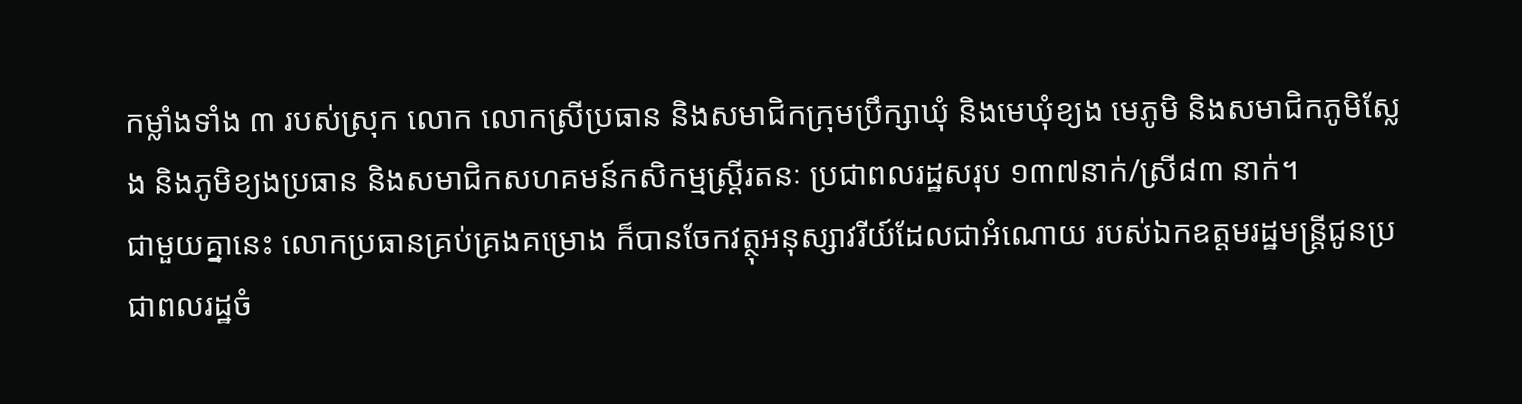កម្លាំងទាំង ៣ របស់ស្រុក លោក លោកស្រីប្រធាន និងសមាជិកក្រុមប្រឹក្សាឃុំ និងមេឃុំខ្យង មេភូមិ និងសមាជិកភូមិស្លែង និងភូមិខ្យងប្រធាន និងសមាជិកសហគមន៍កសិកម្មស្រ្តីរតនៈ ប្រជាពលរដ្ឋសរុប ១៣៧នាក់/ស្រី៨៣ នាក់។
ជាមួយគ្នានេះ លោកប្រធានគ្រប់គ្រងគម្រោង ក៏បានចែកវត្ថុអនុស្សាវរីយ៍ដែលជាអំណោយ របស់ឯកឧត្តមរដ្ឋមន្រ្តីជូនប្រជាពលរដ្ឋចំ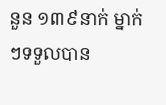នួន ១៣៩នាក់ ម្នាក់ៗទទួលបាន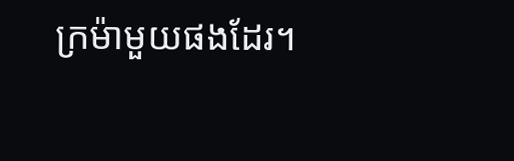ក្រម៉ាមួយផងដែរ។